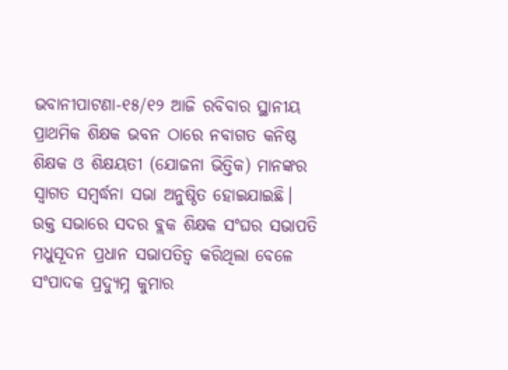ଭବାନୀପାଟଣା-୧୫/୧୨ ଆଜି ରବିବାର ସ୍ଥାନୀୟ ପ୍ରାଥମିକ ଶିକ୍ଷକ ଭବନ ଠାରେ ନବାଗତ କନିଷ୍ଠ ଶିକ୍ଷକ ଓ ଶିକ୍ଷୟତୀ (ଯୋଜନା ଭିତ୍ତିକ) ମାନଙ୍କର ସ୍ୱାଗତ ସମ୍ବର୍ଦ୍ଧନା ସଭା ଅନୁଷ୍ଠିତ ହୋଇଯାଇଛି। ଉକ୍ତ ସଭାରେ ସଦର ବ୍ଲକ ଶିକ୍ଷକ ସଂଘର ସଭାପତି ମଧୁସୂଦନ ପ୍ରଧାନ ସଭାପତିତ୍ୱ କରିଥିଲା ବେଳେ ସଂପାଦକ ପ୍ରଦ୍ୟୁମ୍ନ କୁମାର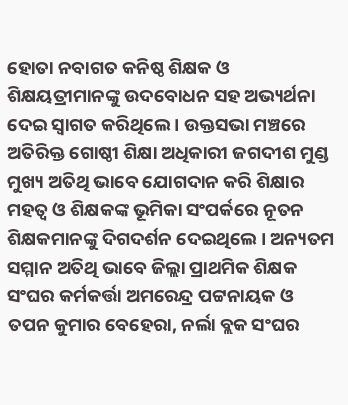ହୋତା ନବାଗତ କନିଷ୍ଠ ଶିକ୍ଷକ ଓ ଶିକ୍ଷୟତ୍ରୀମାନଙ୍କୁ ଉଦବୋଧନ ସହ ଅଭ୍ୟର୍ଥନା ଦେଇ ସ୍ୱାଗତ କରିଥିଲେ । ଉକ୍ତସଭା ମଞ୍ଚରେ ଅତିରିକ୍ତ ଗୋଷ୍ଠୀ ଶିକ୍ଷା ଅଧିକାରୀ ଜଗଦୀଶ ମୁଣ୍ଡ ମୁଖ୍ୟ ଅତିଥି ଭାବେ ଯୋଗଦାନ କରି ଶିକ୍ଷାର ମହତ୍ବ ଓ ଶିକ୍ଷକଙ୍କ ଭୂମିକା ସଂପର୍କରେ ନୂତନ ଶିକ୍ଷକମାନଙ୍କୁ ଦିଗଦର୍ଶନ ଦେଇଥିଲେ । ଅନ୍ୟତମ ସମ୍ମାନ ଅତିଥି ଭାବେ ଜିଲ୍ଲା ପ୍ରାଥମିକ ଶିକ୍ଷକ ସଂଘର କର୍ମକର୍ତ୍ତା ଅମରେନ୍ଦ୍ର ପଟ୍ଟନାୟକ ଓ ତପନ କୁମାର ବେହେରା, ନର୍ଲା ବ୍ଲକ ସଂଘର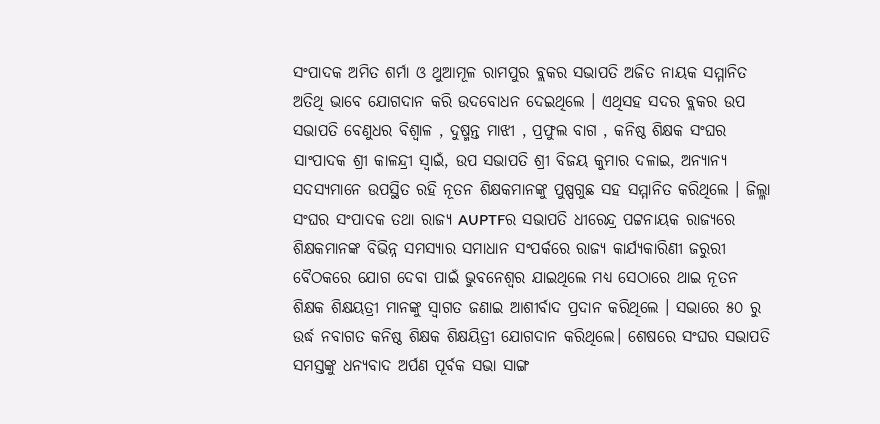ସଂପାଦକ ଅମିତ ଶର୍ମା ଓ ଥୁଆମୂଳ ରାମପୁର ବ୍ଲକର ସଭାପତି ଅଜିତ ନାୟକ ସମ୍ମାନିତ ଅତିଥି ଭାବେ ଯୋଗଦାନ କରି ଉଦବୋଧନ ଦେଇଥିଲେ । ଏଥିସହ ସଦର ବ୍ଲକର ଉପ ସଭାପତି ବେଣୁଧର ବିଶ୍ୱାଳ , ଦୁଷ୍ମନ୍ତ ମାଝୀ , ପ୍ରଫୁଲ ବାଗ , କନିଷ୍ଠ ଶିକ୍ଷକ ସଂଘର ସାଂପାଦକ ଶ୍ରୀ କାଳନ୍ଦ୍ରୀ ସ୍ୱାଇଁ, ଉପ ସଭାପତି ଶ୍ରୀ ବିଜୟ କୁମାର ଦଳାଇ, ଅନ୍ୟାନ୍ୟ ସଦସ୍ୟମାନେ ଉପସ୍ଥିତ ରହି ନୂତନ ଶିକ୍ଷକମାନଙ୍କୁ ପୁଷ୍ପଗୁଛ ସହ ସମ୍ମାନିତ କରିଥିଲେ । ଜିଲ୍ଳା ସଂଘର ସଂପାଦକ ତଥା ରାଜ୍ୟ AUPTFର ସଭାପତି ଧୀରେନ୍ଦ୍ର ପଟ୍ଟନାୟକ ରାଜ୍ୟରେ ଶିକ୍ଷକମାନଙ୍କ ବିଭିନ୍ନ ସମସ୍ୟାର ସମାଧାନ ସଂପର୍କରେ ରାଜ୍ୟ କାର୍ଯ୍ୟକାରିଣୀ ଜରୁରୀ ବୈଠକରେ ଯୋଗ ଦେବା ପାଇଁ ଭୁବନେଶ୍ବର ଯାଇଥିଲେ ମଧ୍ୟ ସେଠାରେ ଥାଇ ନୂତନ ଶିକ୍ଷକ ଶିକ୍ଷୟତ୍ରୀ ମାନଙ୍କୁ ସ୍ୱାଗତ ଜଣାଇ ଆଶୀର୍ବାଦ ପ୍ରଦାନ କରିଥିଲେ । ସଭାରେ ୫୦ ରୁ ଉର୍ଦ୍ଧ ନବାଗତ କନିଷ୍ଠ ଶିକ୍ଷକ ଶିକ୍ଷୟିତ୍ରୀ ଯୋଗଦାନ କରିଥିଲେ। ଶେଷରେ ସଂଘର ସଭାପତି ସମସ୍ତଙ୍କୁ ଧନ୍ୟବାଦ ଅର୍ପଣ ପୂର୍ବକ ସଭା ସାଙ୍ଗ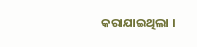କରାଯାଇଥିଲା ।